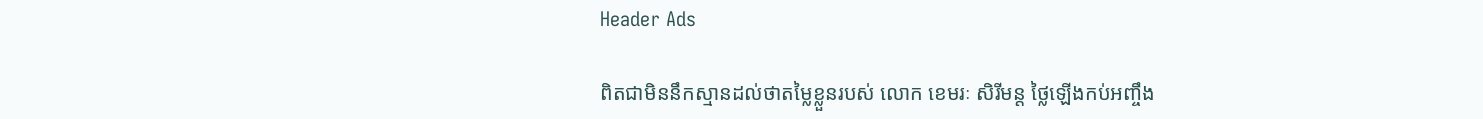Header Ads

ពិតជាមិននឹកស្មានដល់ថាតម្លៃខ្លួនរបស់ លោក ខេមរៈ សិរីមន្ត ថ្លៃឡើងកប់អញ្ចឹង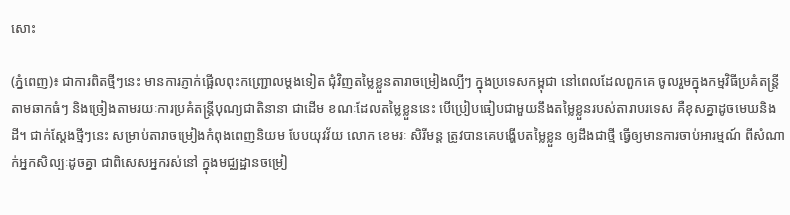សោះ

(ភ្នំពេញ)៖ ជាការពិតថ្មីៗនេះ មានការភ្ញាក់ផ្អើលពុះកញ្ជ្រោលម្ដងទៀត ជុំវិញតម្លៃខ្លួនតារាចម្រៀងល្បីៗ ក្នុងប្រទេសកម្ពុជា នៅពេលដែលពួកគេ ចូលរួមក្នុងកម្មវិធីប្រគំតន្រ្តីតាមឆាកធំៗ និងច្រៀងតាមរយៈការប្រគំតន្រ្តីបុណ្យជាតិនានា ជាដើម ខណៈដែលតម្លៃខ្លួននេះ បើប្រៀបធៀបជាមួយនឹងតម្លៃខ្លួនរបស់តារាបរទេស គឺខុសគ្នាដូចមេឃនិងដី។ ជាក់ស្ដែងថ្មីៗនេះ សម្រាប់តារាចម្រៀងកំពុងពេញនិយម បែបយុវវ័យ លោក ខេមរៈ សិរីមន្ត ត្រូវបានគេបង្ហើបតម្លៃខ្លួន ឲ្យដឹងជាថ្មី ធ្វើឲ្យមានការចាប់អារម្មណ៍ ពីសំណាក់អ្នកសិល្បៈដូចគ្នា ជាពិសេសអ្នករស់នៅ ក្នុងមជ្ឈដ្ឋានចម្រៀ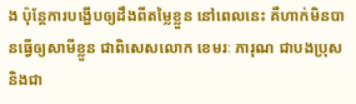ង ប៉ុន្តែការបង្ហើបឲ្យដឹងពីតម្លៃខ្លួន នៅពេលនេះ គឺហាក់មិនបានធ្វើឲ្យសាមីខ្លួន ជាពិសេសលោក ខេមរៈ ភារុណ ជាបងប្រុស និងជា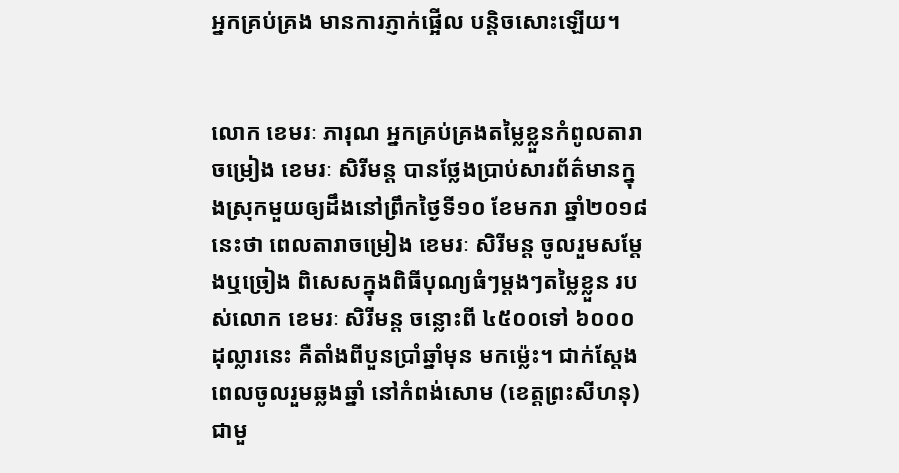អ្នកគ្រប់គ្រង មានការភ្ញាក់ផ្អើល បន្តិចសោះឡើយ។


លោក ខេមរៈ ភារុណ អ្នកគ្រប់គ្រងតម្លៃខ្លួនកំពូលតារាចម្រៀង ខេមរៈ សិរីមន្ត បានថ្លែងប្រាប់សារព័ត៌មានក្នុងស្រុកមួយឲ្យដឹងនៅព្រឹកថ្ងៃទី១០ ខែមករា ឆ្នាំ២០១៨នេះថា ពេលតារាចម្រៀង ខេមរៈ សិរីមន្ត ចូលរួមសម្តែងឬច្រៀង ពិសេសក្នុងពិធីបុណ្យធំៗម្តងៗតម្លៃខ្លួន របស់លោក ខេមរៈ សិរីមន្ត ចន្លោះពី ៤៥០០ទៅ ៦០០០ដុល្លារនេះ គឺតាំងពីបួនប្រាំឆ្នាំមុន មកម្ល៉េះ។ ជាក់ស្តែងពេលចូលរួមឆ្លងឆ្នាំ នៅកំពង់សោម (ខេត្តព្រះសីហនុ) ជាមួ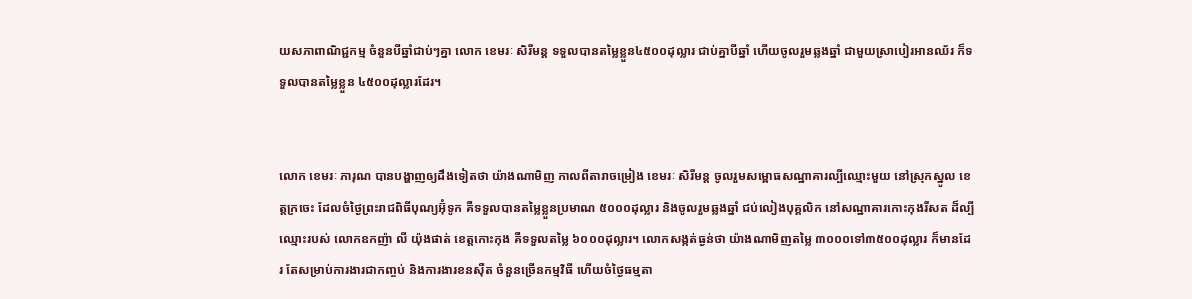យសភាពាណិជ្ជកម្ម ចំនួនបីឆ្នាំជាប់ៗគ្នា លោក ខេមរៈ សិរីមន្ត ទទួលបានតម្លៃខ្លួន៤៥០០ដុល្លារ ជាប់គ្នាបីឆ្នាំ ហើយចូលរួមឆ្លងឆ្នាំ ជាមួយស្រាបៀរអានឈ័រ ក៏ទទួលបានតម្លៃខ្លួន ៤៥០០ដុល្លារដែរ។


លោក ខេមរៈ ភារុណ បានបង្ហាញឲ្យដឹងទៀតថា យ៉ាងណាមិញ កាលពីតារាចម្រៀង ខេមរៈ សិរីមន្ត ចូលរួមសម្ពោធសណ្ឋាគារល្បីឈ្មោះមួយ នៅស្រុកស្នូល ខេត្តក្រចេះ ដែលចំថ្ងៃព្រះរាជពិធីបុណ្យអ៊ុំទូក គឺទទួលបានតម្លៃខ្លួនប្រមាណ ៥០០០ដុល្លារ និងចូលរួមឆ្លងឆ្នាំ ជប់លៀងបុគ្គលិក នៅសណ្ឋាគារកោះកុងរីសត ដ៏ល្បីឈ្មោះរបស់ លោកឧកញ៉ា លី យ៉ុងផាត់ ខេត្តកោះកុង គឺទទួលតម្លៃ ៦០០០ដុល្លារ។ លោកសង្កត់ធ្ងន់ថា យ៉ាងណាមិញតម្លៃ ៣០០០ទៅ៣៥០០ដុល្លារ ក៏មានដែរ តែសម្រាប់ការងារជាកញ្ចប់ និងការងារខនស៊ឺត ចំនួនច្រើនកម្មវិធី ហើយចំថ្ងៃធម្មតា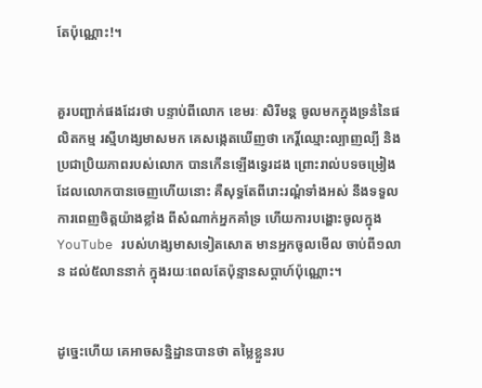តែប៉ុណ្ណោះ!។


គួរបញ្ជាក់ផងដែរថា បន្ទាប់ពីលោក ខេមរៈ សិរីមន្ត ចូលមកក្នុងទ្រនំនៃផលិតកម្ម រស្មីហង្សមាសមក គេសង្កេតឃើញថា កេរ្តិ៍ឈ្មោះល្បាញល្បី និងប្រជាប្រិយភាពរបស់លោក បានកើនឡើងទ្វេរដង ព្រោះរាល់បទចម្រៀង ដែលលោកបានចេញហើយនោះ គឺសុទ្ធតែពីរោះរណ្ដំទាំងអស់ នឹងទទួលការពេញចិត្តយ៉ាងខ្លាំង ពីសំណាក់អ្នកគាំទ្រ ហើយការបង្ហោះចូលក្នុង YouTube របស់ហង្សមាសទៀតសោត មានអ្នកចូលមើល ចាប់ពី១លាន ដល់៥លាននាក់ ក្នុងរយៈពេលតែប៉ុន្មានសប្ដាហ៍ប៉ុណ្ណោះ។


ដូច្នេះហើយ គេអាចសន្និដ្ឋានបានថា តម្លៃខ្លួនរប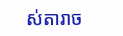ស់តារាច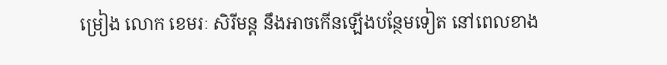ម្រៀង លោក ខេមរៈ សិរីមន្ត នឹងអាចកើនឡើងបន្ថែមទៀត នៅពេលខាង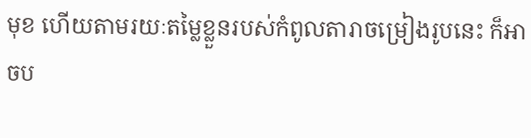មុខ ហើយតាមរយៈតម្លៃខ្លួនរបស់កំពូលតារាចម្រៀងរូបនេះ ក៏អាចប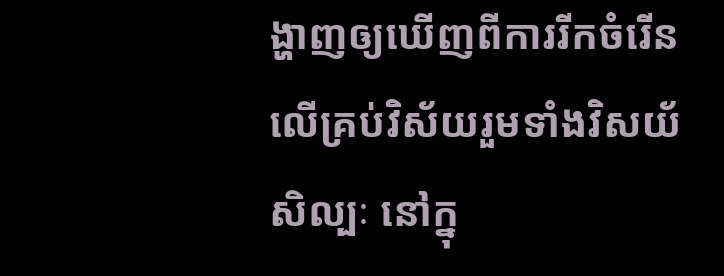ង្ហាញឲ្យឃើញពីការរីកចំរើន លើគ្រប់វិស័យរួមទាំងវិសយ័សិល្បៈ នៅក្នុ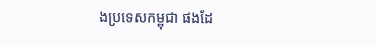ងប្រទេសកម្ពុជា ផងដែ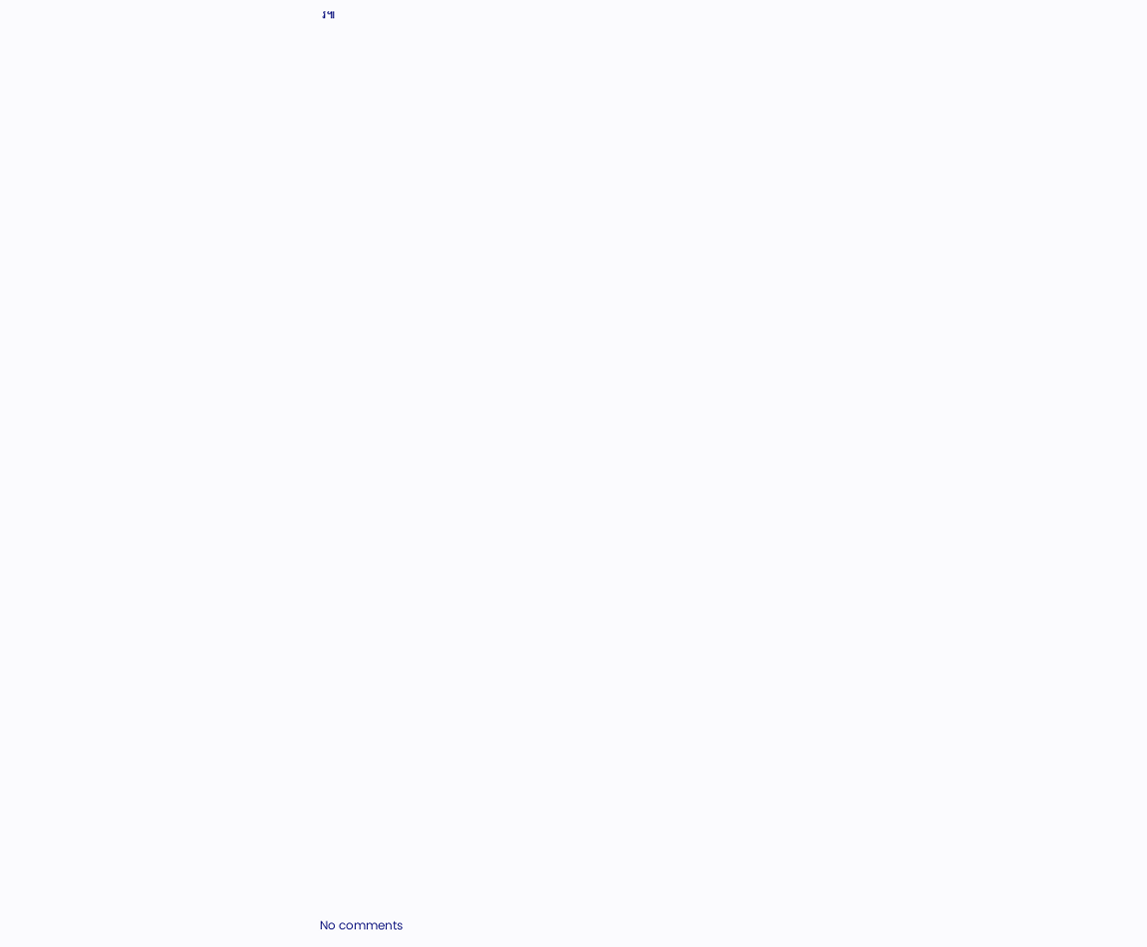រ៕







































No comments